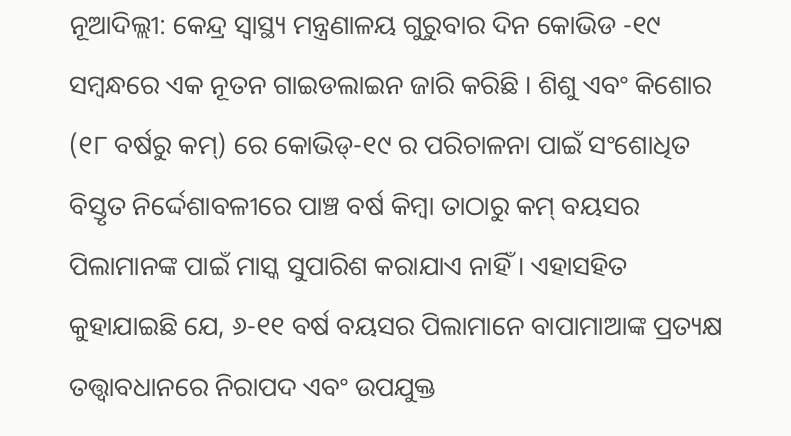ନୂଆଦିଲ୍ଲୀ: କେନ୍ଦ୍ର ସ୍ୱାସ୍ଥ୍ୟ ମନ୍ତ୍ରଣାଳୟ ଗୁରୁବାର ଦିନ କୋଭିଡ -୧୯ ସମ୍ବନ୍ଧରେ ଏକ ନୂତନ ଗାଇଡଲାଇନ ଜାରି କରିଛି । ଶିଶୁ ଏବଂ କିଶୋର (୧୮ ବର୍ଷରୁ କମ୍) ରେ କୋଭିଡ୍-୧୯ ର ପରିଚାଳନା ପାଇଁ ସଂଶୋଧିତ ବିସ୍ତୃତ ନିର୍ଦ୍ଦେଶାବଳୀରେ ପାଞ୍ଚ ବର୍ଷ କିମ୍ବା ତାଠାରୁ କମ୍ ବୟସର ପିଲାମାନଙ୍କ ପାଇଁ ମାସ୍କ ସୁପାରିଶ କରାଯାଏ ନାହିଁ । ଏହାସହିତ କୁହାଯାଇଛି ଯେ, ୬-୧୧ ବର୍ଷ ବୟସର ପିଲାମାନେ ବାପାମାଆଙ୍କ ପ୍ରତ୍ୟକ୍ଷ ତତ୍ତ୍ୱାବଧାନରେ ନିରାପଦ ଏବଂ ଉପଯୁକ୍ତ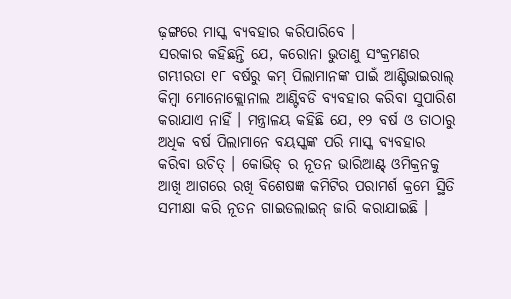ଢ଼ଙ୍ଗରେ ମାସ୍କ ବ୍ୟବହାର କରିପାରିବେ ।
ସରକାର କହିଛନ୍ତି ଯେ, କରୋନା ଭୁତାଣୁ ସଂକ୍ରମଣର ଗମ୍ଭୀରତା ୧୮ ବର୍ଷରୁ କମ୍ ପିଲାମାନଙ୍କ ପାଇଁ ଆଣ୍ଟିଭାଇରାଲ୍ କିମ୍ବା ମୋନୋକ୍ଲୋନାଲ ଆଣ୍ଟିବଡି ବ୍ୟବହାର କରିବା ସୁପାରିଶ କରାଯାଏ ନାହିଁ । ମନ୍ତ୍ରାଳୟ କହିଛି ଯେ, ୧୨ ବର୍ଷ ଓ ତାଠାରୁ ଅଧିକ ବର୍ଷ ପିଲାମାନେ ବୟସ୍କଙ୍କ ପରି ମାସ୍କ ବ୍ୟବହାର କରିବା ଉଚିତ୍ । କୋଭିଡ୍ ର ନୂତନ ଭାରିଆଣ୍ଟ୍ ଓମିକ୍ରନକୁ ଆଖି ଆଗରେ ରଖି ବିଶେଷଜ୍ଞ କମିଟିର ପରାମର୍ଶ କ୍ରମେ ସ୍ଥିତି ସମୀକ୍ଷା କରି ନୂତନ ଗାଇଡଲାଇନ୍ ଜାରି କରାଯାଇଛି ।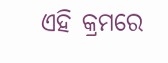ଏହି କ୍ରମରେ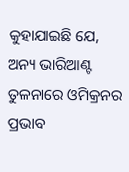କୁହାଯାଇଛି ଯେ, ଅନ୍ୟ ଭାରିଆଣ୍ଟ ତୁଳନାରେ ଓମିକ୍ରନର ପ୍ରଭାବ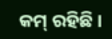କମ୍ ରହିଛି ।